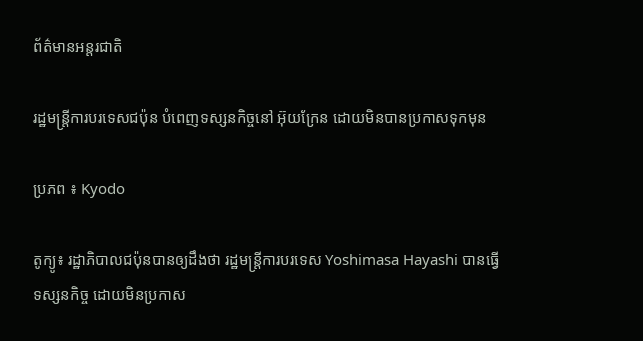ព័ត៌មានអន្តរជាតិ

រដ្ឋមន្រ្តីការបរទេសជប៉ុន បំពេញទស្សនកិច្ចនៅ អ៊ុយក្រែន ដោយមិនបានប្រកាសទុកមុន

ប្រភព ៖ Kyodo

តូក្យូ៖ រដ្ឋាភិបាលជប៉ុនបានឲ្យដឹងថា រដ្ឋមន្ត្រីការបរទេស Yoshimasa Hayashi បានធ្វើទស្សនកិច្ច ដោយមិនប្រកាស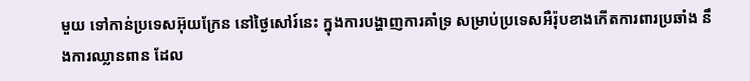មួយ ទៅកាន់ប្រទេសអ៊ុយក្រែន នៅថ្ងៃសៅរ៍នេះ ក្នុងការបង្ហាញការគាំទ្រ សម្រាប់ប្រទេសអឺរ៉ុបខាងកើតការពារប្រឆាំង នឹងការឈ្លានពាន ដែល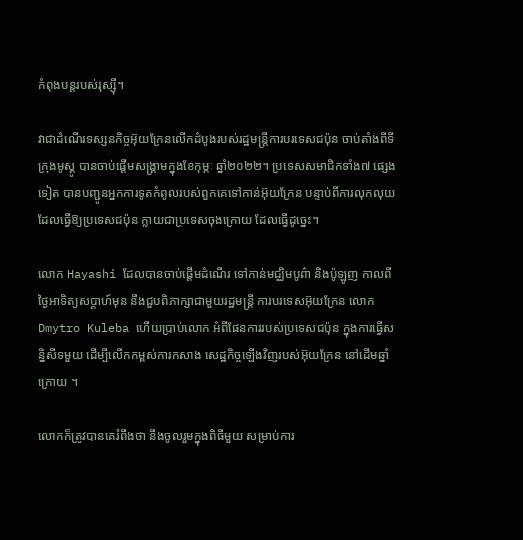កំពុងបន្តរបស់រុស្ស៊ី។

វាជាដំណើរទស្សនកិច្ចអ៊ុយក្រែនលើកដំបូងរបស់រដ្ឋមន្ត្រីការបរទេសជប៉ុន ចាប់តាំងពីទីក្រុងមូស្គូ បានចាប់ផ្តើមសង្រ្គាមក្នុងខែកុម្ភៈ ឆ្នាំ២០២២។ ប្រទេសសមាជិកទាំង៧ ផ្សេងទៀត បានបញ្ជូនអ្នកការទូតកំពូលរបស់ពួកគេទៅកាន់អ៊ុយក្រែន បន្ទាប់ពីការលុកលុយ ដែលធ្វើឱ្យប្រទេសជប៉ុន ក្លាយជាប្រទេសចុងក្រោយ ដែលធ្វើដូច្នេះ។

លោក Hayashi ដែលបានចាប់ផ្តើមដំណើរ ទៅកាន់មជ្ឈិមបូព៌ា និងប៉ូឡូញ កាលពីថ្ងៃអាទិត្យសប្តាហ៍មុន នឹងជួបពិភាក្សាជាមួយរដ្ឋមន្ត្រី ការបរទេសអ៊ុយក្រែន លោក Dmytro Kuleba ហើយប្រាប់លោក អំពីផែនការរបស់ប្រទេសជប៉ុន ក្នុងការធ្វើសន្និសីទមួយ ដើម្បីលើកកម្ពស់ការកសាង សេដ្ឋកិច្ចឡើងវិញរបស់អ៊ុយក្រែន នៅដើមឆ្នាំក្រោយ ។

លោកក៏ត្រូវបានគេរំពឹងថា នឹងចូលរួមក្នុងពិធីមួយ សម្រាប់ការ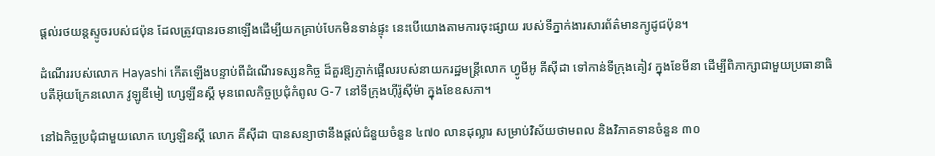ផ្តល់រថយន្តស្ទូចរបស់ជប៉ុន ដែលត្រូវបានរចនាឡើងដើម្បីយកគ្រាប់បែកមិនទាន់ផ្ទុះ នេះបើយោងតាមការចុះផ្សាយ របស់ទីភ្នាក់ងារសារព័ត៌មានក្យូដូជប៉ុន។

ដំណើររបស់លោក Hayashi កើតឡើងបន្ទាប់ពីដំណើរទស្សនកិច្ច ដ៏គួរឱ្យភ្ញាក់ផ្អើលរបស់នាយករដ្ឋមន្ត្រីលោក ហ្វូមីអូ គីស៊ីដា ទៅកាន់ទីក្រុងគៀវ ក្នុងខែមីនា ដើម្បីពិភាក្សាជាមួយប្រធានាធិបតីអ៊ុយក្រែនលោក វូឡូឌីមៀ ហ្សេឡីនស្គី មុនពេលកិច្ចប្រជុំកំពូល G-7 នៅទីក្រុងហ៊ីរ៉ូស៊ីម៉ា ក្នុងខែឧសភា។

នៅឯកិច្ចប្រជុំជាមួយលោក ហ្សេឡិនស្គី លោក គីស៊ីដា បានសន្យាថានឹងផ្តល់ជំនួយចំនួន ៤៧០ លានដុល្លារ សម្រាប់វិស័យថាមពល និងវិភាគទានចំនួន ៣០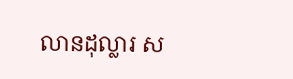លានដុល្លារ ស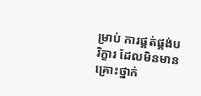ម្រាប់ ការផ្គត់ផ្គង់បរិក្ខារ ដែលមិនមានគ្រោះថ្នាក់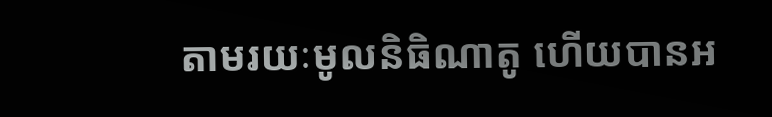តាមរយៈមូលនិធិណាតូ ហើយបានអ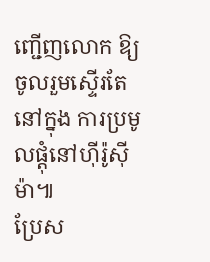ញ្ជើញលោក ឱ្យចូលរួមស្ទើរតែនៅក្នុង ការប្រមូលផ្តុំនៅហ៊ីរ៉ូស៊ីម៉ា៕
ប្រែស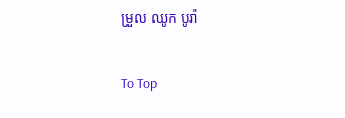ម្រួល ឈូក បូរ៉ា

To Top